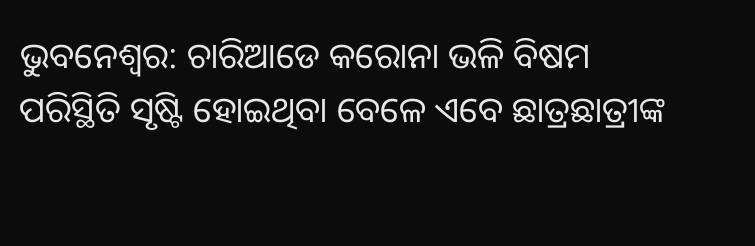ଭୁବନେଶ୍ୱର: ଚାରିଆଡେ କରୋନା ଭଳି ବିଷମ ପରିସ୍ଥିତି ସୃଷ୍ଟି ହୋଇଥିବା ବେଳେ ଏବେ ଛାତ୍ରଛାତ୍ରୀଙ୍କ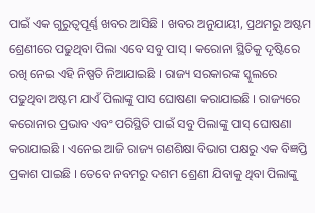ପାଇଁ ଏକ ଗୁରୁତ୍ୱପୂର୍ଣ୍ଣ ଖବର ଆସିଛି । ଖବର ଅନୁଯାୟୀ, ପ୍ରଥମରୁ ଅଷ୍ଟମ ଶ୍ରେଣୀରେ ପଢୁଥିବା ପିଲା ଏବେ ସବୁ ପାସ୍ । କରୋନା ସ୍ଥିତିକୁ ଦୃଷ୍ଟିରେ ରଖି ନେଇ ଏହି ନିଷ୍ପତି ନିଆଯାଇଛି । ରାଜ୍ୟ ସରକାରଙ୍କ ସ୍କୁଲରେ ପଢୁଥିବା ଅଷ୍ଟମ ଯାଏଁ ପିଲାଙ୍କୁ ପାସ ଘୋଷଣା କରାଯାଇଛି । ରାଜ୍ୟରେ କରୋନାର ପ୍ରଭାବ ଏବଂ ପରିସ୍ଥିତି ପାଇଁ ସବୁ ପିଲାଙ୍କୁ ପାସ୍ ଘୋଷଣା କରାଯାଇଛି । ଏନେଇ ଆଜି ରାଜ୍ୟ ଗଣଶିକ୍ଷା ବିଭାଗ ପକ୍ଷରୁ ଏକ ବିଜ୍ଞପ୍ତି ପ୍ରକାଶ ପାଇଛି । ତେବେ ନବମରୁ ଦଶମ ଶ୍ରେଣୀ ଯିବାକୁ ଥିବା ପିଲାଙ୍କୁ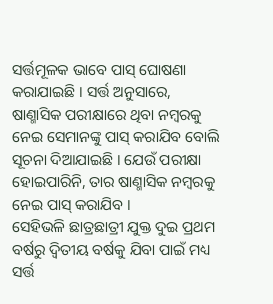ସର୍ତ୍ତମୂଳକ ଭାବେ ପାସ୍ ଘୋଷଣା କରାଯାଇଛି । ସର୍ତ୍ତ ଅନୁସାରେ, ଷାଣ୍ମାସିକ ପରୀକ୍ଷାରେ ଥିବା ନମ୍ବରକୁ ନେଇ ସେମାନଙ୍କୁ ପାସ୍ କରାଯିବ ବୋଲି ସୂଚନା ଦିଆଯାଇଛି । ଯେଉଁ ପରୀକ୍ଷା ହୋଇପାରିନି, ତାର ଷାଣ୍ମାସିକ ନମ୍ବରକୁ ନେଇ ପାସ୍ କରାଯିବ ।
ସେହିଭଳି ଛାତ୍ରଛାତ୍ରୀ ଯୁକ୍ତ ଦୁଇ ପ୍ରଥମ ବର୍ଷରୁ ଦ୍ୱିତୀୟ ବର୍ଷକୁ ଯିବା ପାଇଁ ମଧ୍ୟ ସର୍ତ୍ତ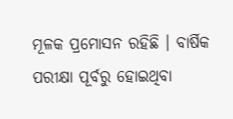ମୂଳକ ପ୍ରମୋସନ ରହିଛି । ବାର୍ଷିକ ପରୀକ୍ଷା ପୂର୍ବରୁ ହୋଇଥିବା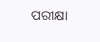ପରୀକ୍ଷା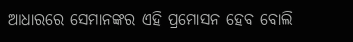ଆଧାରରେ ସେମାନଙ୍କର ଏହି ପ୍ରମୋସନ ହେବ ବୋଲି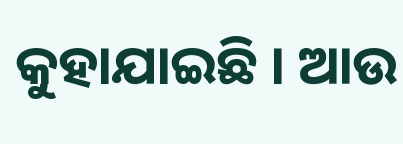କୁହାଯାଇଛି । ଆଉ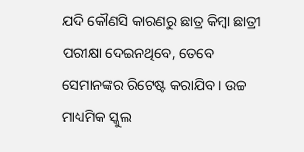ଯଦି କୌଣସି କାରଣରୁ ଛାତ୍ର କିମ୍ବା ଛାତ୍ରୀ ପରୀକ୍ଷା ଦେଇନଥିବେ, ତେବେ ସେମାନଙ୍କର ରିଟେଷ୍ଟ କରାଯିବ । ଉଚ୍ଚ ମାଧ୍ୟମିକ ସ୍କୁଲ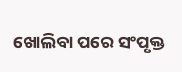ଖୋଲିବା ପରେ ସଂପୃକ୍ତ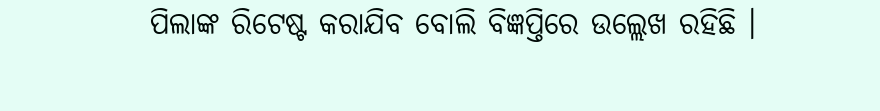ପିଲାଙ୍କ ରିଟେଷ୍ଟ କରାଯିବ ବୋଲି ବିଜ୍ଞପ୍ତିରେ ଉଲ୍ଲେଖ ରହିଛି ।